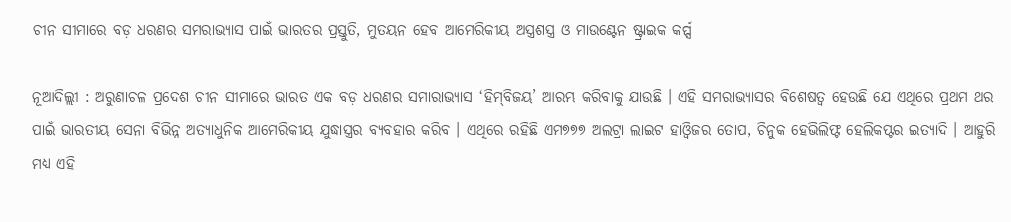ଚୀନ ସୀମାରେ ବଡ଼ ଧରଣର ସମରାଭ୍ୟାସ ପାଇଁ ଭାରତର ପ୍ରସ୍ତୁତି, ମୁତୟନ ହେବ ଆମେରିକୀୟ ଅସ୍ତ୍ରଶସ୍ତ୍ର ଓ ମାଉଣ୍ଟେନ ଷ୍ଟ୍ରାଇକ କର୍ପ୍ସ

ନୂଆଦିଲ୍ଲୀ : ଅରୁଣାଚଳ ପ୍ରଦେଶ ଚୀନ ସୀମାରେ ଭାରତ ଏକ ବଡ଼ ଧରଣର ସମାରାଭ୍ୟାସ ‘ହିମ୍‌ବିଜୟ’ ଆରମ୍ଭ କରିବାକୁ ଯାଉଛି । ଏହି ସମରାଭ୍ୟାସର ବିଶେଷତ୍ୱ ହେଉଛି ଯେ ଏଥିରେ ପ୍ରଥମ ଥର ପାଇଁ ଭାରତୀୟ ସେନା ବିଭିନ୍ନ ଅତ୍ୟାଧୁନିକ ଆମେରିକୀୟ ଯୁଦ୍ଧାସ୍ତ୍ରର ବ୍ୟବହାର କରିବ । ଏଥିରେ ରହିଛି ଏମ୭୭୭ ଅଲଟ୍ରା ଲାଇଟ ହାଓ୍ଵିଜର ତୋପ, ଚିନୁକ ହେଭିଲିଫ୍ଟ ହେଲିକପ୍ଟର ଇତ୍ୟାଦି । ଆହୁରି ମଧ୍ୟ ଏହି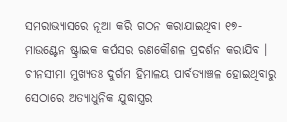ସମରାଭ୍ୟାସରେ ନୂଆ କରି ଗଠନ କରାଯାଇଥିବା ୧୭-ମାଉଣ୍ଟେନ ଷ୍ଟ୍ରାଇକ କର୍ପସର ରଣକୌଶଳ ପ୍ରଦର୍ଶନ କରାଯିବ । ଚୀନସୀମା ମୁଖ୍ୟତଃ ଦୁର୍ଗମ ହିମାଳୟ ପାର୍ବତ୍ୟାଞ୍ଚଳ ହୋଇଥିବାରୁ ସେଠାରେ ଅତ୍ୟାଧୁନିକ ଯୁଦ୍ଧାସ୍ତ୍ରର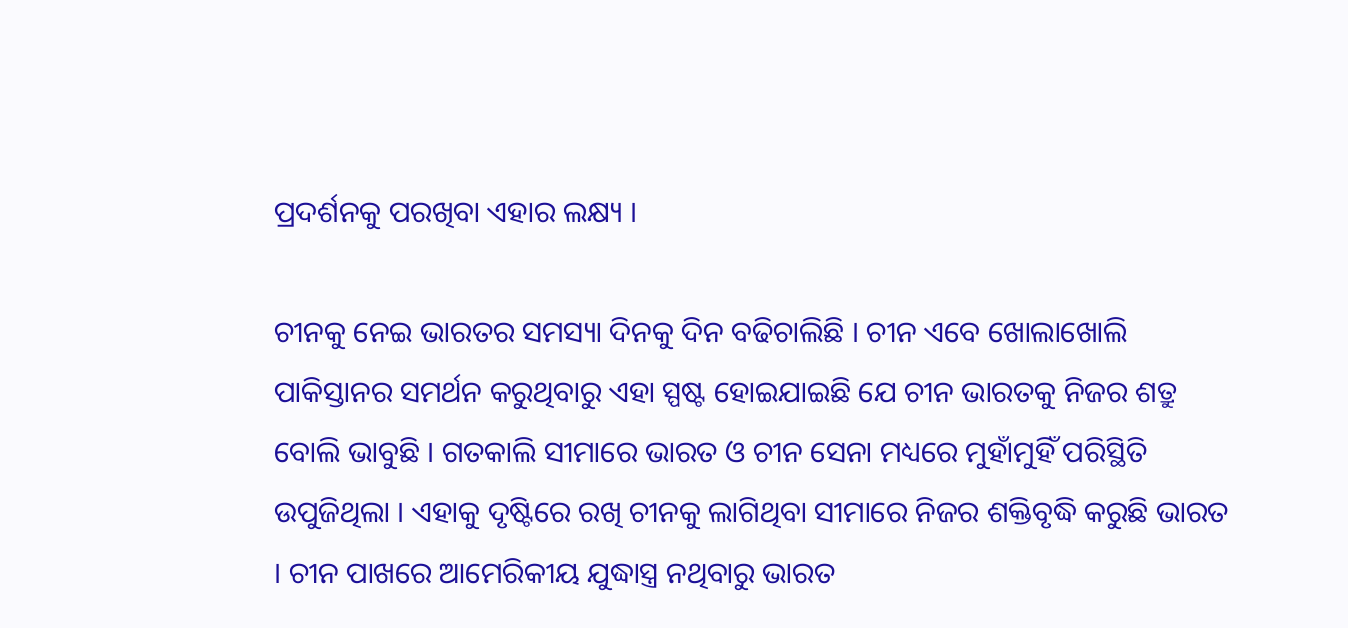ପ୍ରଦର୍ଶନକୁ ପରଖିବା ଏହାର ଲକ୍ଷ୍ୟ ।

ଚୀନକୁ ନେଇ ଭାରତର ସମସ୍ୟା ଦିନକୁ ଦିନ ବଢିଚାଲିଛି । ଚୀନ ଏବେ ଖୋଲାଖୋଲି ପାକିସ୍ତାନର ସମର୍ଥନ କରୁଥିବାରୁ ଏହା ସ୍ପଷ୍ଟ ହୋଇଯାଇଛି ଯେ ଚୀନ ଭାରତକୁ ନିଜର ଶତ୍ରୁ ବୋଲି ଭାବୁଛି । ଗତକାଲି ସୀମାରେ ଭାରତ ଓ ଚୀନ ସେନା ମଧ୍ୟରେ ମୁହାଁମୁହିଁ ପରିସ୍ଥିତି ଉପୁଜିଥିଲା । ଏହାକୁ ଦୃଷ୍ଟିରେ ରଖି ଚୀନକୁ ଲାଗିଥିବା ସୀମାରେ ନିଜର ଶକ୍ତିବୃଦ୍ଧି କରୁଛି ଭାରତ । ଚୀନ ପାଖରେ ଆମେରିକୀୟ ଯୁଦ୍ଧାସ୍ତ୍ର ନଥିବାରୁ ଭାରତ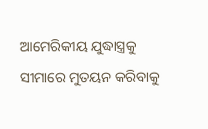ଆମେରିକୀୟ ଯୁଦ୍ଧାସ୍ତ୍ରକୁ ସୀମାରେ ମୁତୟନ କରିବାକୁ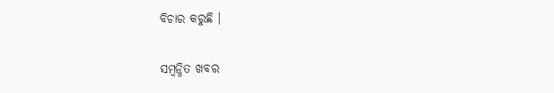ବିଚାର କରୁଛି ।

ସମ୍ବନ୍ଧିତ ଖବର